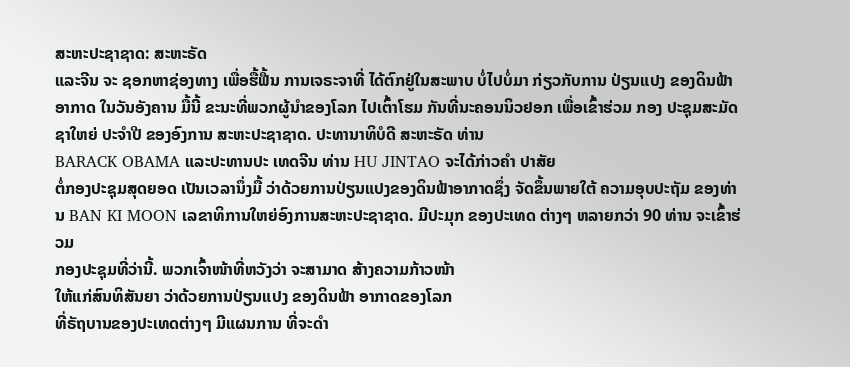ສະຫະປະຊາຊາດ: ສະຫະຣັດ
ແລະຈີນ ຈະ ຊອກຫາຊ່ອງທາງ ເພື່ອຮື້ຟື້ນ ການເຈຣະຈາທີ່ ໄດ້ຕົກຢູ່ໃນສະພາບ ບໍ່ໄປບໍ່ມາ ກ່ຽວກັບການ ປ່ຽນແປງ ຂອງດິນຟ້າອາກາດ ໃນວັນອັງຄານ ມື້ນີ້ ຂະນະທີ່ພວກຜູ້ນຳຂອງໂລກ ໄປເຕົ້າໂຮມ ກັນທີ່ນະຄອນນິວຢອກ ເພື່ອເຂົ້າຮ່ວມ ກອງ ປະຊຸມສະມັດຊາໃຫຍ່ ປະຈຳປີ ຂອງອົງການ ສະຫະປະຊາຊາດ. ປະທານາທິບໍດີ ສະຫະຣັດ ທ່ານ
BARACK OBAMA ແລະປະທານປະ ເທດຈີນ ທ່ານ HU JINTAO ຈະໄດ້ກ່າວຄຳ ປາສັຍ
ຕໍ່ກອງປະຊຸມສຸດຍອດ ເປັນເວລານຶ່ງມື້ ວ່າດ້ວຍການປ່ຽນແປງຂອງດິນຟ້າອາກາດຊຶ່ງ ຈັດຂຶ້ນພາຍໃຕ້ ຄວາມອຸບປະຖັມ ຂອງທ່ານ BAN KI MOON ເລຂາທິການໃຫຍ່ອົງການສະຫະປະຊາຊາດ. ມີປະມຸກ ຂອງປະເທດ ຕ່າງໆ ຫລາຍກວ່າ 90 ທ່ານ ຈະເຂົ້າຮ່ວມ
ກອງປະຊຸມທີ່ວ່ານີ້. ພວກເຈົ້າໜ້າທີ່ຫວັງວ່າ ຈະສາມາດ ສ້າງຄວາມກ້າວໜ້າ
ໃຫ້ແກ່ສົນທິສັນຍາ ວ່າດ້ວຍການປ່ຽນແປງ ຂອງດິນຟ້າ ອາກາດຂອງໂລກ
ທີ່ຣັຖບານຂອງປະເທດຕ່າງໆ ມີແຜນການ ທີ່ຈະດຳ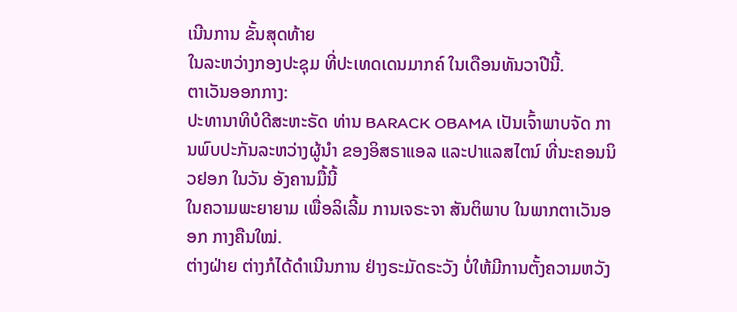ເນີນການ ຂັ້ນສຸດທ້າຍ
ໃນລະຫວ່າງກອງປະຊຸມ ທີ່ປະເທດເດນມາກຄ໌ ໃນເດືອນທັນວາປີນີ້.
ຕາເວັນອອກກາງ:
ປະທານາທິບໍດີສະຫະຣັດ ທ່ານ BARACK OBAMA ເປັນເຈົ້າພາບຈັດ ການພົບປະກັນລະຫວ່າງຜູ້ນຳ ຂອງອິສຣາແອລ ແລະປາແລສໄຕນ໌ ທີ່ນະຄອນນິວຢອກ ໃນວັນ ອັງຄານມື້ນີ້
ໃນຄວາມພະຍາຍາມ ເພື່ອລິເລີ້ມ ການເຈຣະຈາ ສັນຕິພາບ ໃນພາກຕາເວັນອອກ ກາງຄືນໃໝ່.
ຕ່າງຝ່າຍ ຕ່າງກໍໄດ້ດຳເນີນການ ຢ່າງຣະມັດຣະວັງ ບໍ່ໃຫ້ມີການຕັ້ງຄວາມຫວັງ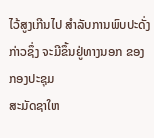ໄວ້ສູງເກີນໄປ ສຳລັບການພົບປະດັ່ງກ່າວຊຶ່ງ ຈະມີຂຶ້ນຢູ່ທາງນອກ ຂອງກອງປະຊຸມ
ສະມັດຊາໃຫ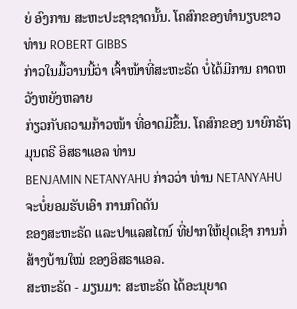ຍ່ ອົງການ ສະຫະປະຊາຊາດນັ້ນ. ໂຄສົກຂອງທຳນຽບຂາວ ທ່ານ ROBERT GIBBS
ກ່າວໃນມື້ວານນີ້ວ່າ ເຈົ້າໜ້າທີ່ສະຫະຣັດ ບໍ່ໄດ້ມີການ ຄາດຫວັງຫຍັງຫລາຍ
ກ່ຽວກັບຄວາມກ້າວໜ້າ ທີ່ອາດມີຂຶ້ນ. ໂຄສົກຂອງ ນາຍົກຣັຖມຸນຕຣີ ອິສຣາແອລ ທ່ານ
BENJAMIN NETANYAHU ກ່າວວ່າ ທ່ານ NETANYAHU ຈະບໍ່ຍອມຮັບເອົາ ການກົດດັນ
ຂອງສະຫະຣັດ ແລະປາແລສໄຕນ໌ ທີ່ຢາກໃຫ້ຢຸດເຊົາ ການກໍ່ສ້າງບ້ານໃໝ່ ຂອງອິສຣາແອລ.
ສະຫະຣັດ - ມຽນມາ: ສະຫະຣັດ ໄດ້ອະນຸຍາດ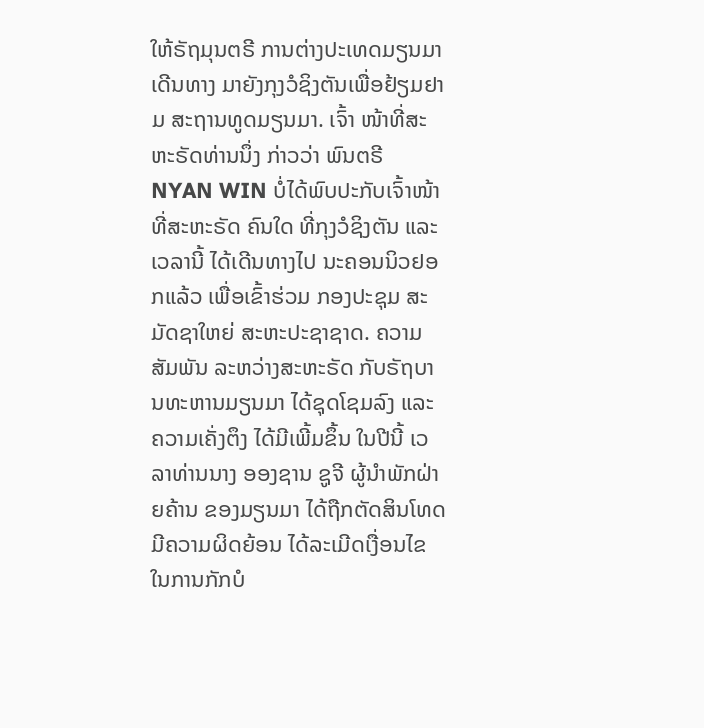ໃຫ້ຣັຖມຸນຕຣີ ການຕ່າງປະເທດມຽນມາ ເດີນທາງ ມາຍັງກຸງວໍຊິງຕັນເພື່ອຢ້ຽມຢາມ ສະຖານທູດມຽນມາ. ເຈົ້າ ໜ້າທີ່ສະຫະຣັດທ່ານນຶ່ງ ກ່າວວ່າ ພົນຕຣີ NYAN WIN ບໍ່ໄດ້ພົບປະກັບເຈົ້າໜ້າທີ່ສະຫະຣັດ ຄົນໃດ ທີ່ກຸງວໍຊິງຕັນ ແລະເວລານີ້ ໄດ້ເດີນທາງໄປ ນະຄອນນິວຢອກແລ້ວ ເພື່ອເຂົ້າຮ່ວມ ກອງປະຊຸມ ສະມັດຊາໃຫຍ່ ສະຫະປະຊາຊາດ. ຄວາມສັມພັນ ລະຫວ່າງສະຫະຣັດ ກັບຣັຖບານທະຫານມຽນມາ ໄດ້ຊຸດໂຊມລົງ ແລະຄວາມເຄັ່ງຕຶງ ໄດ້ມີເພີ້ມຂຶ້ນ ໃນປີນີ້ ເວລາທ່ານນາງ ອອງຊານ ຊູຈີ ຜູ້ນຳພັກຝ່າຍຄ້ານ ຂອງມຽນມາ ໄດ້ຖືກຕັດສິນໂທດ ມີຄວາມຜິດຍ້ອນ ໄດ້ລະເມີດເງື່ອນໄຂ ໃນການກັກບໍ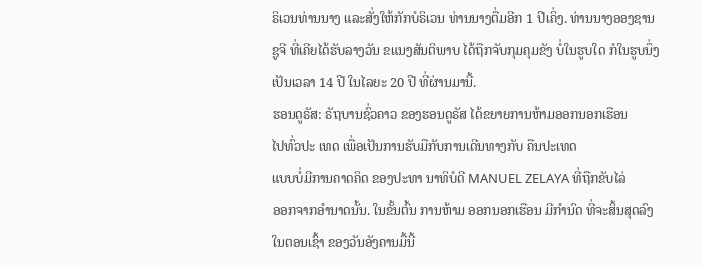ຣິເວນທ່ານນາງ ແລະສັ່ງໃຫ້ກັກບໍຣິເວນ ທ່ານນາງຕື່ມອີກ 1 ປີເຄິ່ງ. ທ່ານນາງອອງຊານ ຊູຈີ ທີ່ເຄີຍໄດ້ຮັບລາງວັນ ຂແນງສັນຕິພາບ ໄດ້ຖືກຈັບກຸມຄຸມຂັງ ບໍ່ໃນຮູບໃດ ກໍໃນຮູບນຶ່ງ ເປັນເວລາ 14 ປີ ໃນໄລຍະ 20 ປີ ທີ່ຜ່ານມານີ້.
ຮອນດູຣັສ: ຣັຖບານຊົ່ວຄາວ ຂອງຮອນດູຣັສ ໄດ້ຂຍາຍການຫ້າມອອກນອກເຮືອນ
ໄປທົ່ວປະ ເທດ ເພື່ອເປັນການຮັບມືກັບການເດີນທາງກັບ ຄືນປະເທດ
ແບບບໍ່ມີການຄາດຄິດ ຂອງປະທາ ນາທິບໍດີ MANUEL ZELAYA ທີ່ຖືກຂັບໄລ່
ອອກຈາກອຳນາດນັ້ນ. ໃນຂັ້ນຕົ້ນ ການຫ້າມ ອອກນອກເຮືອນ ມີກຳນົດ ທີ່ຈະສິ້ນສຸດລົງ
ໃນຕອນເຊົ້າ ຂອງວັນອັງຄານມື້ນີ້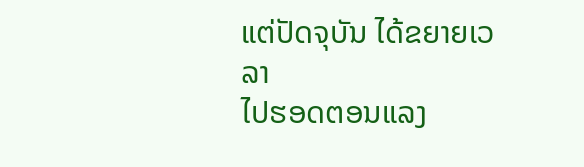ແຕ່ປັດຈຸບັນ ໄດ້ຂຍາຍເວລາ
ໄປຮອດຕອນແລງ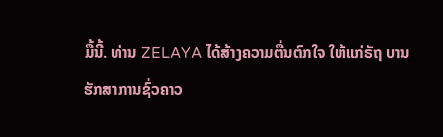ມື້ນີ້. ທ່ານ ZELAYA ໄດ້ສ້າງຄວາມຕື່ນຕົກໃຈ ໃຫ້ແກ່ຣັຖ ບານ
ຮັກສາການຊົ່ວຄາວ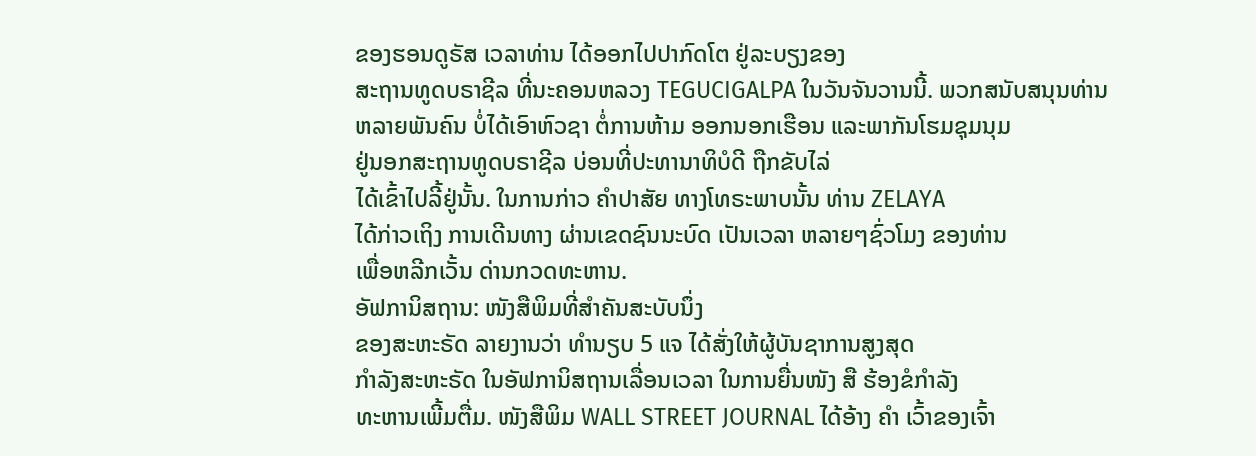ຂອງຮອນດູຣັສ ເວລາທ່ານ ໄດ້ອອກໄປປາກົດໂຕ ຢູ່ລະບຽງຂອງ
ສະຖານທູດບຣາຊີລ ທີ່ນະຄອນຫລວງ TEGUCIGALPA ໃນວັນຈັນວານນີ້. ພວກສນັບສນຸນທ່ານ
ຫລາຍພັນຄົນ ບໍ່ໄດ້ເອົາຫົວຊາ ຕໍ່ການຫ້າມ ອອກນອກເຮືອນ ແລະພາກັນໂຮມຊຸມນຸມ
ຢູ່ນອກສະຖານທູດບຣາຊີລ ບ່ອນທີ່ປະທານາທິບໍດີ ຖືກຂັບໄລ່
ໄດ້ເຂົ້າໄປລີ້ຢູ່ນັ້ນ. ໃນການກ່າວ ຄຳປາສັຍ ທາງໂທຣະພາບນັ້ນ ທ່ານ ZELAYA
ໄດ້ກ່າວເຖິງ ການເດີນທາງ ຜ່ານເຂດຊົນນະບົດ ເປັນເວລາ ຫລາຍໆຊົ່ວໂມງ ຂອງທ່ານ
ເພື່ອຫລີກເວັ້ນ ດ່ານກວດທະຫານ.
ອັຟການິສຖານ: ໜັງສືພິມທີ່ສຳຄັນສະບັບນຶ່ງ
ຂອງສະຫະຣັດ ລາຍງານວ່າ ທຳນຽບ 5 ແຈ ໄດ້ສັ່ງໃຫ້ຜູ້ບັນຊາການສູງສຸດ
ກຳລັງສະຫະຣັດ ໃນອັຟການິສຖານເລື່ອນເວລາ ໃນການຍື່ນໜັງ ສື ຮ້ອງຂໍກຳລັງ
ທະຫານເພີ້ມຕື່ມ. ໜັງສືພິມ WALL STREET JOURNAL ໄດ້ອ້າງ ຄຳ ເວົ້າຂອງເຈົ້າ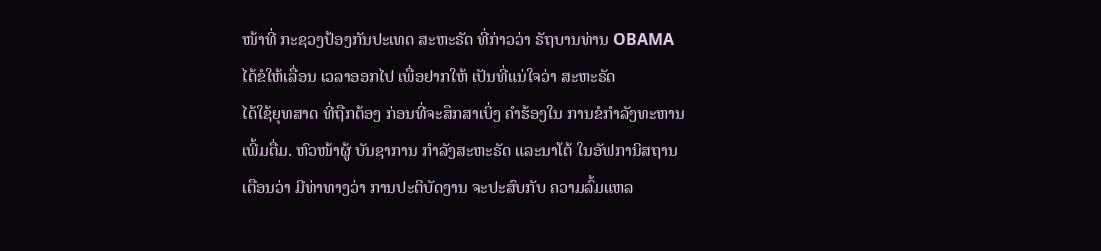ໜ້າທີ່ ກະຊວງປ້ອງກັນປະເທດ ສະຫະຣັດ ທີ່ກ່າວວ່າ ຣັຖບານທ່ານ OBAMA
ໄດ້ຂໍໃຫ້ເລື່ອນ ເວລາອອກໄປ ເພື່ອຢາກໃຫ້ ເປັນທີ່ແນ່ໃຈວ່າ ສະຫະຣັດ
ໄດ້ໃຊ້ຍຸທສາດ ທີ່ຖືກຕ້ອງ ກ່ອນທີ່ຈະສຶກສາເບິ່ງ ຄຳຮ້ອງໃນ ການຂໍກຳລັງທະຫານ
ເພີ້ມຕື່ມ. ຫົວໜ້າຜູ້ ບັນຊາການ ກຳລັງສະຫະຣັດ ແລະນາໂຕ້ ໃນອັຟການິສຖານ
ເຕືອນວ່າ ມີທ່າທາງວ່າ ການປະຕິບັດງານ ຈະປະສົບກັບ ຄວາມລົ້ມແຫລ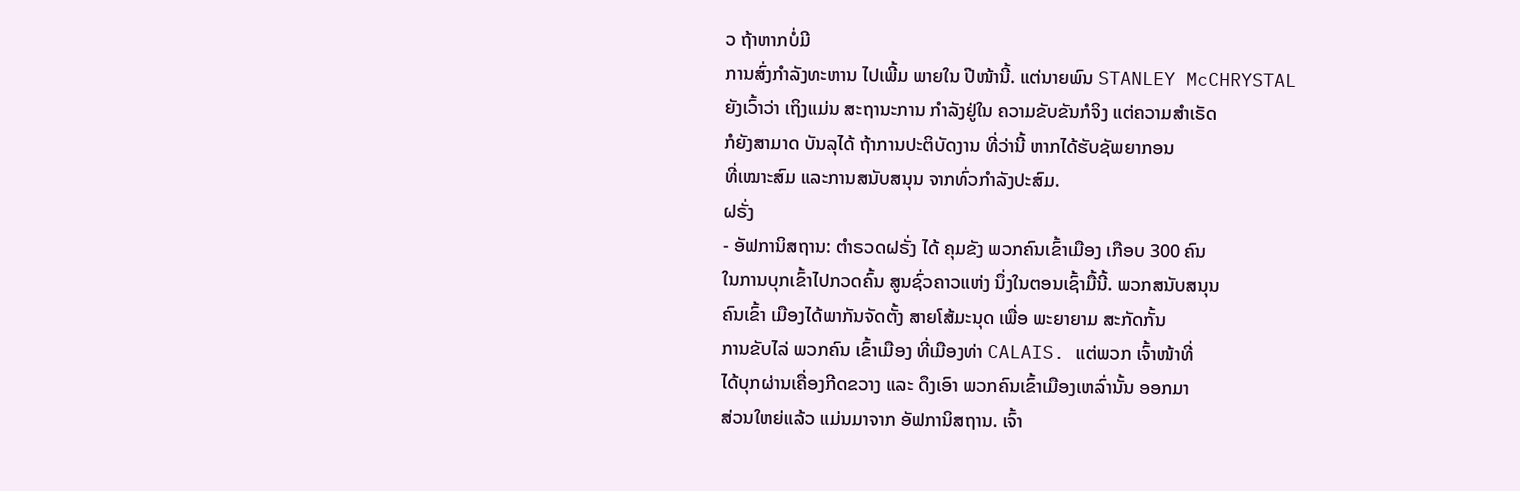ວ ຖ້າຫາກບໍ່ມີ
ການສົ່ງກຳລັງທະຫານ ໄປເພີ້ມ ພາຍໃນ ປີໜ້ານີ້. ແຕ່ນາຍພົນ STANLEY McCHRYSTAL
ຍັງເວົ້າວ່າ ເຖິງແມ່ນ ສະຖານະການ ກຳລັງຢູ່ໃນ ຄວາມຂັບຂັນກໍຈິງ ແຕ່ຄວາມສຳເຣັດ
ກໍຍັງສາມາດ ບັນລຸໄດ້ ຖ້າການປະຕິບັດງານ ທີ່ວ່ານີ້ ຫາກໄດ້ຮັບຊັພຍາກອນ
ທີ່ເໝາະສົມ ແລະການສນັບສນຸນ ຈາກທົ່ວກຳລັງປະສົມ.
ຝຣັ່ງ
- ອັຟການິສຖານ: ຕຳຣວດຝຣັ່ງ ໄດ້ ຄຸມຂັງ ພວກຄົນເຂົ້າເມືອງ ເກືອບ 300 ຄົນ
ໃນການບຸກເຂົ້າໄປກວດຄົ້ນ ສູນຊົ່ວຄາວແຫ່ງ ນຶ່ງໃນຕອນເຊົ້າມື້ນີ້. ພວກສນັບສນຸນ
ຄົນເຂົ້າ ເມືອງໄດ້ພາກັນຈັດຕັ້ງ ສາຍໂສ້ມະນຸດ ເພື່ອ ພະຍາຍາມ ສະກັດກັ້ນ
ການຂັບໄລ່ ພວກຄົນ ເຂົ້າເມືອງ ທີ່ເມືອງທ່າ CALAIS. ແຕ່ພວກ ເຈົ້າໜ້າທີ່
ໄດ້ບຸກຜ່ານເຄື່ອງກີດຂວາງ ແລະ ດຶງເອົາ ພວກຄົນເຂົ້າເມືອງເຫລົ່ານັ້ນ ອອກມາ
ສ່ວນໃຫຍ່ແລ້ວ ແມ່ນມາຈາກ ອັຟການິສຖານ. ເຈົ້າ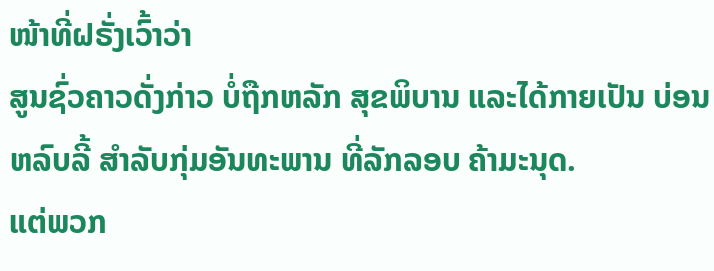ໜ້າທີ່ຝຣັ່ງເວົ້າວ່າ
ສູນຊົ່ວຄາວດັ່ງກ່າວ ບໍ່ຖືກຫລັກ ສຸຂພິບານ ແລະໄດ້ກາຍເປັນ ບ່ອນຫລົບລີ້ ສຳລັບກຸ່ມອັນທະພານ ທີ່ລັກລອບ ຄ້າມະນຸດ.
ແຕ່ພວກ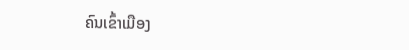ຄົນເຂົ້າເມືອງ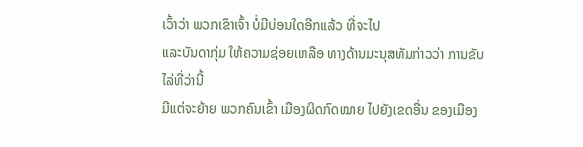ເວົ້າວ່າ ພວກເຂົາເຈົ້າ ບໍ່ມີບ່ອນໃດອີກແລ້ວ ທີ່ຈະໄປ
ແລະບັນດາກຸ່ມ ໃຫ້ຄວາມຊ່ອຍເຫລືອ ທາງດ້ານມະນຸສທັມກ່າວວ່າ ການຂັບໄລ່ທີ່ວ່ານີ້
ມີແຕ່ຈະຍ້າຍ ພວກຄົນເຂົ້າ ເມືອງຜິດກົດໝາຍ ໄປຍັງເຂດອື່ນ ຂອງເມືອງ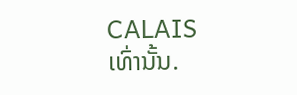CALAIS
ເທົ່ານັ້ນ.